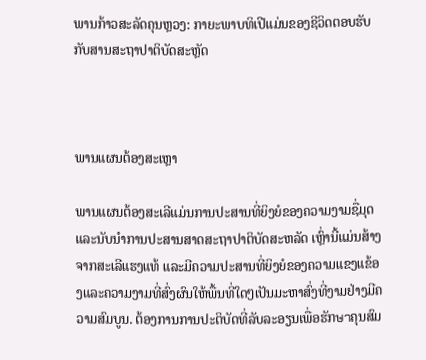ພານກ້າວສະລັດຄຸນຫຼວງ: ກາຍະພາບທິເປີແມ່ນຂອງຊີວິດຕອບຮັບກັບສານສະຖາປາຕິບັດສະຫຼັດ



ພານແຜນຕ້ອງສະເຫຼາ

ພານແຜນຕ້ອງສະເລີແມ່ນການປະສານທີ່ຍິງຍໍຂອງຄວາມງາມຊື່ມຸດແລະນັບນຳການປະສານສາດສະຖາປາຕິບັດສະຫລັດ ເຫຼົ່ານີ້ແມ່ນສ້າງຈາກສະເລີແຮງແທ້ ແລະມີຄວາມປະສານທີ່ຍິງຍໍຂອງຄວາມແຂງແຂ້ອງແລະຄວາມງາມທີ່ສົ່ງຜົນໃຫ້ພື້ນທີ່ໃດໆເປັນມະຫາສົ່ງທີ່ງາມຢ່າງມີຄວາມສົມບູນ. ຕ້ອງການການປະຕິບັດທີ່ລັບລະອຽນເພື່ອຮັກษาຄຸນສົມ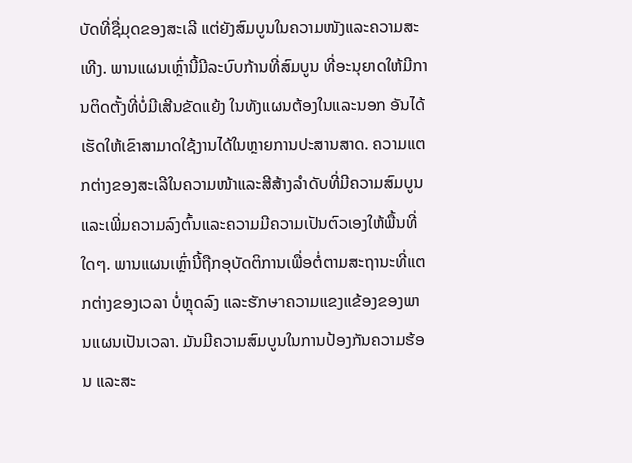ບັດທີ່ຊື່ມຸດຂອງສະເລີ ແຕ່ຍັງສົມບູນໃນຄວາມໜັງແລະຄວາມສະເທີງ. ພານແຜນເຫຼົ່ານີ້ມີລະບົບກ້ານທີ່ສົມບູນ ທີ່ອະນຸຍາດໃຫ້ມີການຕິດຕັ້ງທີ່ບໍ່ມີເສີນຂັດແຍ້ງ ໃນທັງແຜນຕ້ອງໃນແລະນອກ ອັນໄດ້ເຮັດໃຫ້ເຂົາສາມາດໃຊ້ງານໄດ້ໃນຫຼາຍການປະສານສາດ. ຄວາມແຕກຕ່າງຂອງສະເລີໃນຄວາມໜ້າແລະສີສ້າງລຳດັບທີ່ມີຄວາມສົມບູນ ແລະເພີ່ມຄວາມລົງຕົ້ນແລະຄວາມມີຄວາມເປັນຕົວເອງໃຫ້ພື້ນທີ່ໃດໆ. ພານແຜນເຫຼົ່ານີ້ຖືກອຸບັດຕິການເພື່ອຕໍ່ຕາມສະຖານະທີ່ແຕກຕ່າງຂອງເວລາ ບໍ່ຫຼຸດລົງ ແລະຮັກษาຄວາມແຂງແຂ້ອງຂອງພານແຜນເປັນເວລາ. ມັນມີຄວາມສົມບູນໃນການປ້ອງກັນຄວາມຮ້ອນ ແລະສະ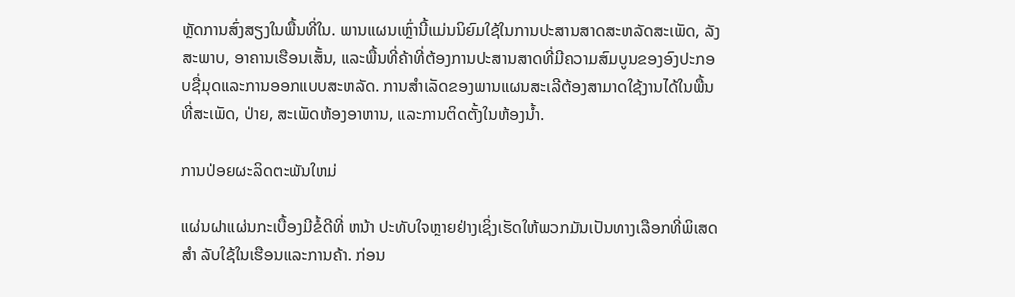ຫຼັດການສົ່ງສຽງໃນພື້ນທີ່ໃນ. ພານແຜນເຫຼົ່ານີ້ແມ່ນນິຍົມໃຊ້ໃນການປະສານສາດສະຫລັດສະເພັດ, ລັງສະພາບ, ອາຄານເຮືອນເສັ້ນ, ແລະພື້ນທີ່ຄ້າທີ່ຕ້ອງການປະສານສາດທີ່ມີຄວາມສົມບູນຂອງອົງປະກອບຊື່ມຸດແລະການອອກແບບສະຫລັດ. ການສຳເລັດຂອງພານແຜນສະເລີຕ້ອງສາມາດໃຊ້ງານໄດ້ໃນພື້ນທີ່ສະເພັດ, ປ່າຍ, ສະເພັດຫ້ອງອາຫານ, ແລະການຕິດຕັ້ງໃນຫ້ອງນ້ຳ.

ການປ່ອຍຜະລິດຕະພັນໃຫມ່

ແຜ່ນຝາແຜ່ນກະເບື້ອງມີຂໍ້ດີທີ່ ຫນ້າ ປະທັບໃຈຫຼາຍຢ່າງເຊິ່ງເຮັດໃຫ້ພວກມັນເປັນທາງເລືອກທີ່ພິເສດ ສໍາ ລັບໃຊ້ໃນເຮືອນແລະການຄ້າ. ກ່ອນ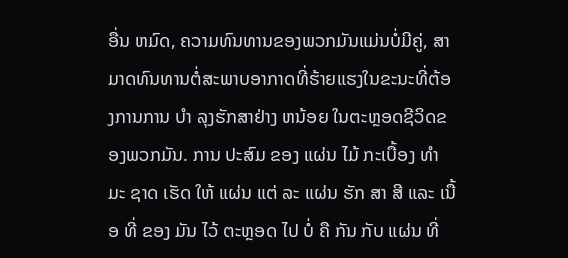ອື່ນ ຫມົດ, ຄວາມທົນທານຂອງພວກມັນແມ່ນບໍ່ມີຄູ່, ສາມາດທົນທານຕໍ່ສະພາບອາກາດທີ່ຮ້າຍແຮງໃນຂະນະທີ່ຕ້ອງການການ ບໍາ ລຸງຮັກສາຢ່າງ ຫນ້ອຍ ໃນຕະຫຼອດຊີວິດຂອງພວກມັນ. ການ ປະສົມ ຂອງ ແຜ່ນ ໄມ້ ກະເບື້ອງ ທໍາ ມະ ຊາດ ເຮັດ ໃຫ້ ແຜ່ນ ແຕ່ ລະ ແຜ່ນ ຮັກ ສາ ສີ ແລະ ເນື້ອ ທີ່ ຂອງ ມັນ ໄວ້ ຕະຫຼອດ ໄປ ບໍ່ ຄື ກັນ ກັບ ແຜ່ນ ທີ່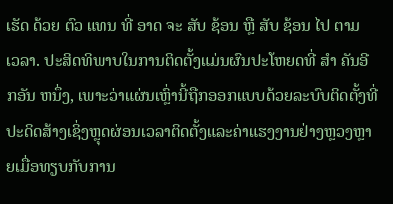ເຮັດ ດ້ວຍ ຕົວ ແທນ ທີ່ ອາດ ຈະ ສັບ ຊ້ອນ ຫຼື ສັບ ຊ້ອນ ໄປ ຕາມ ເວລາ. ປະສິດທິພາບໃນການຕິດຕັ້ງແມ່ນຜົນປະໂຫຍດທີ່ ສໍາ ຄັນອີກອັນ ຫນຶ່ງ, ເພາະວ່າແຜ່ນເຫຼົ່ານີ້ຖືກອອກແບບດ້ວຍລະບົບຕິດຕັ້ງທີ່ປະດິດສ້າງເຊິ່ງຫຼຸດຜ່ອນເວລາຕິດຕັ້ງແລະຄ່າແຮງງານຢ່າງຫຼວງຫຼາຍເມື່ອທຽບກັບການ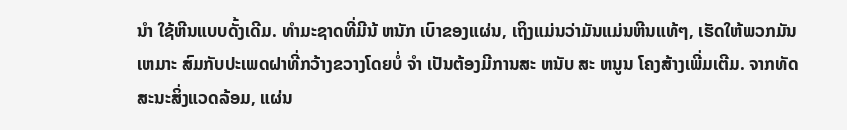ນໍາ ໃຊ້ຫີນແບບດັ້ງເດີມ. ທໍາມະຊາດທີ່ມີນ້ ຫນັກ ເບົາຂອງແຜ່ນ, ເຖິງແມ່ນວ່າມັນແມ່ນຫີນແທ້ໆ, ເຮັດໃຫ້ພວກມັນ ເຫມາະ ສົມກັບປະເພດຝາທີ່ກວ້າງຂວາງໂດຍບໍ່ ຈໍາ ເປັນຕ້ອງມີການສະ ຫນັບ ສະ ຫນູນ ໂຄງສ້າງເພີ່ມເຕີມ. ຈາກທັດສະນະສິ່ງແວດລ້ອມ, ແຜ່ນ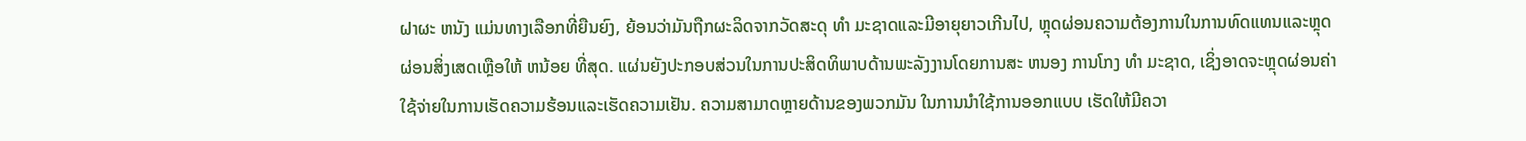ຝາຜະ ຫນັງ ແມ່ນທາງເລືອກທີ່ຍືນຍົງ, ຍ້ອນວ່າມັນຖືກຜະລິດຈາກວັດສະດຸ ທໍາ ມະຊາດແລະມີອາຍຸຍາວເກີນໄປ, ຫຼຸດຜ່ອນຄວາມຕ້ອງການໃນການທົດແທນແລະຫຼຸດຜ່ອນສິ່ງເສດເຫຼືອໃຫ້ ຫນ້ອຍ ທີ່ສຸດ. ແຜ່ນຍັງປະກອບສ່ວນໃນການປະສິດທິພາບດ້ານພະລັງງານໂດຍການສະ ຫນອງ ການໂກງ ທໍາ ມະຊາດ, ເຊິ່ງອາດຈະຫຼຸດຜ່ອນຄ່າໃຊ້ຈ່າຍໃນການເຮັດຄວາມຮ້ອນແລະເຮັດຄວາມເຢັນ. ຄວາມສາມາດຫຼາຍດ້ານຂອງພວກມັນ ໃນການນໍາໃຊ້ການອອກແບບ ເຮັດໃຫ້ມີຄວາ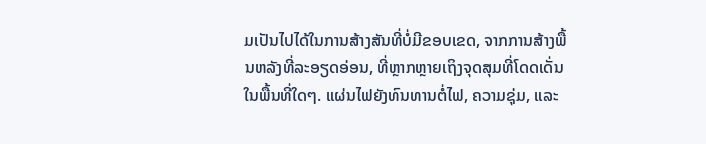ມເປັນໄປໄດ້ໃນການສ້າງສັນທີ່ບໍ່ມີຂອບເຂດ, ຈາກການສ້າງພື້ນຫລັງທີ່ລະອຽດອ່ອນ, ທີ່ຫຼາກຫຼາຍເຖິງຈຸດສຸມທີ່ໂດດເດັ່ນໃນພື້ນທີ່ໃດໆ. ແຜ່ນໄຟຍັງທົນທານຕໍ່ໄຟ, ຄວາມຊຸ່ມ, ແລະ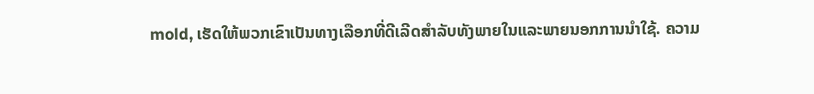mold, ເຮັດໃຫ້ພວກເຂົາເປັນທາງເລືອກທີ່ດີເລີດສໍາລັບທັງພາຍໃນແລະພາຍນອກການນໍາໃຊ້. ຄວາມ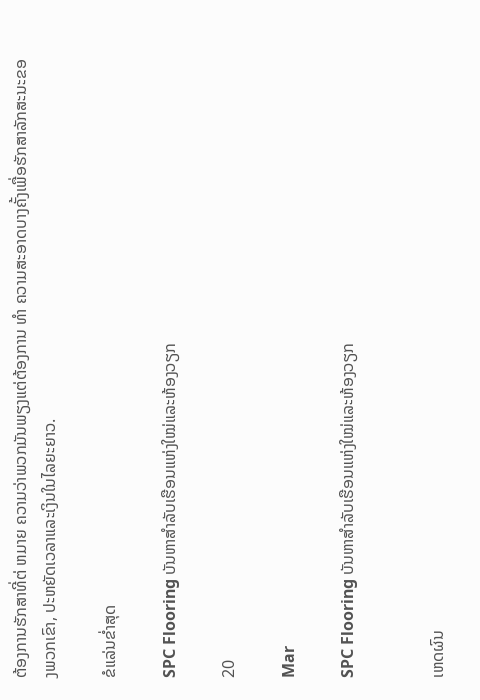ຕ້ອງການຮັກສາທີ່ຕ່ ຫມາຍ ຄວາມວ່າພວກມັນພຽງແຕ່ຕ້ອງການ ທໍາ ຄວາມສະອາດບາງຄັ້ງເພື່ອຮັກສາລັກສະນະຂອງພວກເຂົາ, ປະຫຍັດເວລາແລະເງິນໃນໄລຍະຍາວ.

ຂໍແລ່ນຂໍ່າສຸດ

SPC Flooring ບັນຫາສຳລັບເຮືອນແຫ່ງໃໝ່ແລະຫ້ອງວຽກ

20

Mar

SPC Flooring ບັນຫາສຳລັບເຮືອນແຫ່ງໃໝ່ແລະຫ້ອງວຽກ


ເຫດຜົນ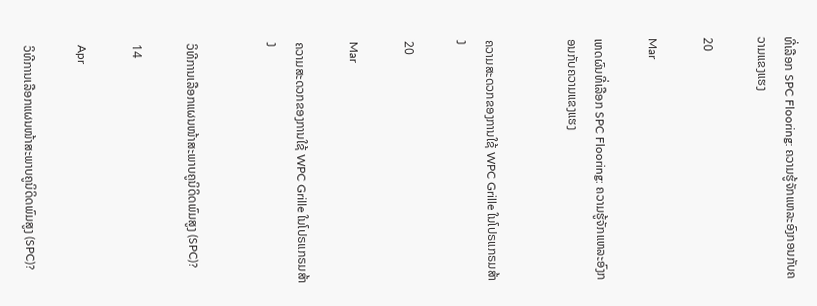ທີ່ເລືອກ SPC Flooring: ຄວາມຮູ້ຈັກແຫລະອົງກອນກັບຄວາມແຂງແຮງ

20

Mar

ເຫດຜົນທີ່ເລືອກ SPC Flooring: ຄວາມຮູ້ຈັກແຫລະອົງກອນກັບຄວາມແຂງແຮງ


ຄວາມສະດວກຂອງການໃຊ້ WPC Grille ໃນໂປຣແກຣມສ້າງ

20

Mar

ຄວາມສະດວກຂອງການໃຊ້ WPC Grille ໃນໂປຣແກຣມສ້າງ


ວິທີການເລືອກແຜນໜ້າສະພາບຄູນິດິດພົມສູງ (SPC)?

14

Apr

ວິທີການເລືອກແຜນໜ້າສະພາບຄູນິດິດພົມສູງ (SPC)?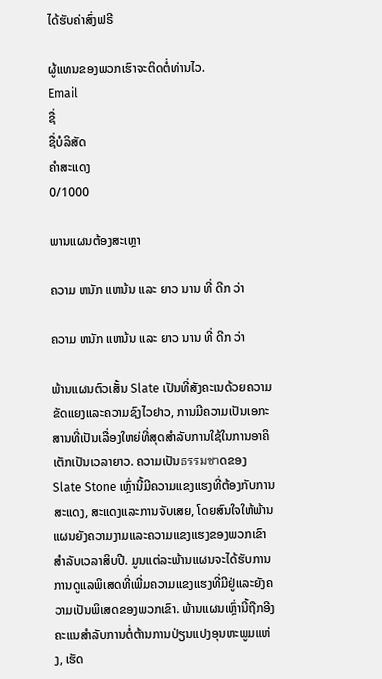ໄດ້ຮັບຄ່າສົ່ງຟຣີ

ຜູ້ແທນຂອງພວກເຮົາຈະຕິດຕໍ່ທ່ານໄວ.
Email
ຊື່
ຊື່ບໍລິສັດ
ຄຳສະແດງ
0/1000

ພານແຜນຕ້ອງສະເຫຼາ

ຄວາມ ຫນັກ ແຫນ້ນ ແລະ ຍາວ ນານ ທີ່ ດີກ ວ່າ

ຄວາມ ຫນັກ ແຫນ້ນ ແລະ ຍາວ ນານ ທີ່ ດີກ ວ່າ

ພ້ານແຜນຕົວເສັ້ນ Slate ເປັນທີ່ສັງຄະເນດ້ວຍຄວາມຂັດແຍງແລະຄວາມຊົງໄວຢາວ, ການມີຄວາມເປັນເອກະສານທີ່ເປັນເລື່ອງໃຫຍ່ທີ່ສຸດສຳລັບການໃຊ້ໃນການອາຄິເຕັກເປັນເວລາຍາວ. ຄວາມເປັນธรรมชาດຂອງ Slate Stone ເຫຼົ່ານີ້ມີຄວາມແຂງແຮງທີ່ຕ້ອງກັບການສະແດງ, ສະແດງແລະການຈັບເສຍ, ໂດຍສົນໃຈໃຫ້ພ້ານແຜນຍັງຄວາມງາມແລະຄວາມແຂງແຮງຂອງພວກເຂົາສໍາລັບເວລາສິບປີ. ມູນແຕ່ລະພ້ານແຜນຈະໄດ້ຮັບການການດູແລພິເສດທີ່ເພີ່ມຄວາມແຂງແຮງທີ່ມີຢູ່ແລະຍັງຄວາມເປັນພິເສດຂອງພວກເຂົາ. ພ້ານແຜນເຫຼົ່ານີ້ຖືກອີງຄະແນສໍາລັບການຕໍ່ຕ້ານການປ່ຽນແປງອຸນຫະພູມແຫ່ງ, ເຮັດ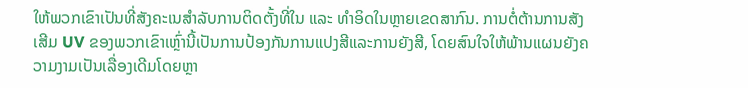ໃຫ້ພວກເຂົາເປັນທີ່ສັງຄະເນສໍາລັບການຕິດຕັ້ງທີ່ໃນ ແລະ ທຳອິດໃນຫຼາຍເຂດສາກົນ. ການຕໍ່ຕ້ານການສັງເສີມ UV ຂອງພວກເຂົາເຫຼົ່ານີ້ເປັນການປ້ອງກັນການແປງສີແລະການຍັງສີ, ໂດຍສົນໃຈໃຫ້ພ້ານແຜນຍັງຄວາມງາມເປັນເລື່ອງເດີມໂດຍຫຼາ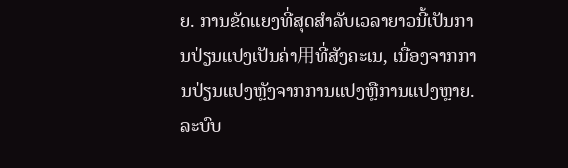ຍ. ການຂັດແຍງທີ່ສຸດສຳລັບເວລາຍາວນີ້ເປັນການປ່ຽນແປງເປັນຄ່າ用ທີ່ສັງຄະເນ, ເນື່ອງຈາກການປ່ຽນແປງຫຼັງຈາກການແປງຫຼືການແປງຫຼາຍ.
ລະບົບ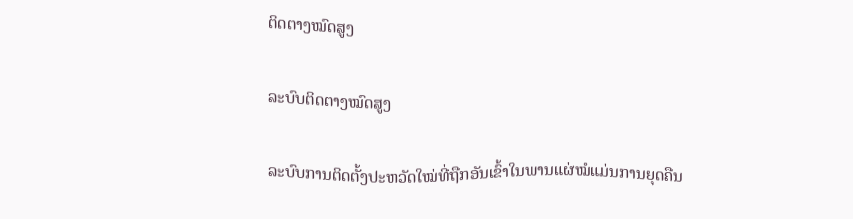ຕິດຕາງໝົດສູງ

ລະບົບຕິດຕາງໝົດສູງ

ລະບົບການຕິດຕັ້ງປະຫວັດໃໝ່ທີ່ຖືກອັນເຂົ້າໃນພານແຜ່ໝໍແມ່ນການຍຸດຄືນ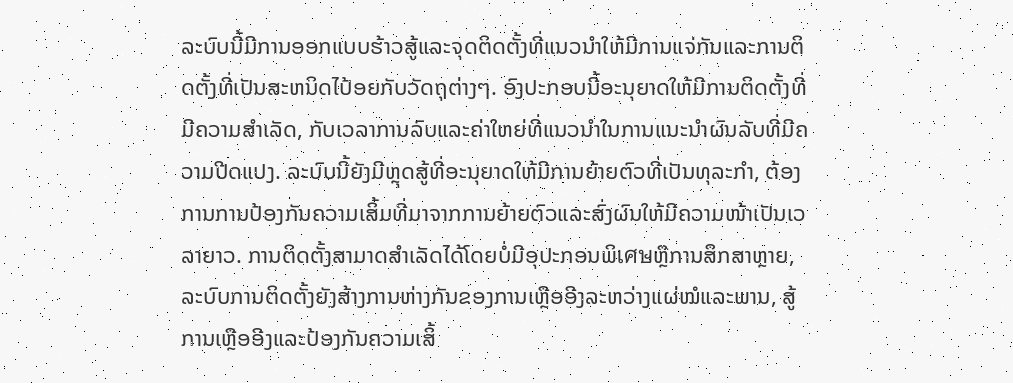ລະບົບນີ້ມີການອອກແບບຮ້າວສູ້ແລະຈຸດຕິດຕັ້ງທີ່ແນວນຳໃຫ້ມີການແຈ່ກັນແລະການຕິດຕັ້ງທີ່ເປັນສະຫນິດໄປ້ອຍກັບວັດຖຸຕ່າງໆ. ອົງປະກອບນີ້ອະນຸຍາດໃຫ້ມີການຕິດຕັ້ງທີ່ມີຄວາມສຳເລັດ, ກັບເວລາການລົບແລະຄ່າໃຫຍ່ທີ່ແນວນຳໃນການແນະນຳຜົນລັບທີ່ມີຄວາມປີດແປງ. ລະບົບນີ້ຍັງມີຫຼຸດສູ້ທີ່ອະນຸຍາດໃຫ້ມີການຍ້າຍຕົວທີ່ເປັນທຸລະກຳ, ຕ້ອງການການປ້ອງກັນຄວາມເສິ້ມທີ່ມາຈາກການຍ້າຍຕົວແລະສົ່ງຜົນໃຫ້ມີຄວາມໜ້າເປັນເວລາຍາວ. ການຕິດຕັ້ງສາມາດສຳເລັດໄດ້ໂດຍບໍ່ມີອຸປະກອນພິเศษຫຼືການສຶກສາຫຼາຍ, ລະບົບການຕິດຕັ້ງຍັງສ້າງການຫ່າງກັນຂອງການເຫຼືອອີງລະຫວ່າງແຜ່ໝໍແລະພານ, ສູ້ການເຫຼືອອີງແລະປ້ອງກັນຄວາມເສິ້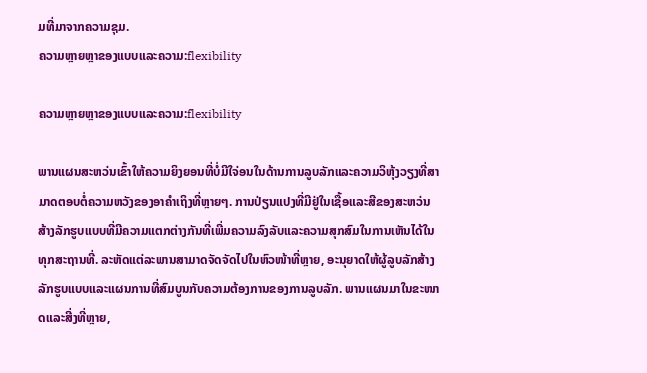ມທີ່ມາຈາກຄວາມຊຸມ.
ຄວາມຫຼາຍຫຼາຂອງແບບແລະຄວາມ:flexibility

ຄວາມຫຼາຍຫຼາຂອງແບບແລະຄວາມ:flexibility

ພານແຜນສະຫວ່ນເຂົ້າໃຫ້ຄວາມຍິງຍອນທີ່ບໍ່ມີໃຈ່ອນໃນດ້ານການລູບລັກແລະຄວາມວິຫຸ້ງວຽງທີ່ສາມາດຕອບຕໍ່ຄວາມຫວັງຂອງອາຄຳເຖິງທີ່ຫຼາຍໆ. ການປ່ຽນແປງທີ່ມີຢູ່ໃນເຊື້ອແລະສີຂອງສະຫວ່ນສ້າງລັກຮູບແບບທີ່ມີຄວາມແຕກຕ່າງກັນທີ່ເພີ່ມຄວາມລົງລັບແລະຄວາມສຸກສົມໃນການເຫັນໄດ້ໃນທຸກສະຖານທີ່. ລະຫັດແຕ່ລະພານສາມາດຈັດຈັດໄປໃນຫົວໜ້າທີ່ຫຼາຍ, ອະນຸຍາດໃຫ້ຜູ້ລູບລັກສ້າງລັກຮູບແບບແລະແຜນການທີ່ສົມບູນກັບຄວາມຕ້ອງການຂອງການລູບລັກ. ພານແຜນມາໃນຂະໜາດແລະສີ່ງທີ່ຫຼາຍ,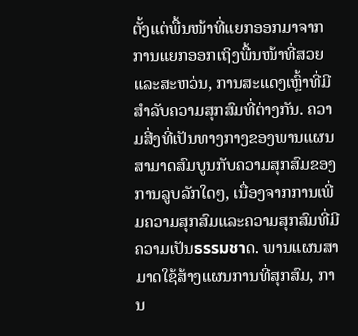ຕັ້ງແຕ່ພື້ນໜ້າທີ່ແຍກອອກມາຈາກການແຍກອອກເຖິງພື້ນໜ້າທີ່ສວຍແລະສະຫວ່ນ, ການສະແດງເຫຼົ້າທີ່ມີສຳລັບຄວາມສຸກສົມທີ່ຕ່າງກັນ. ຄວາມສີ່ງທີ່ເປັນທາງກາງຂອງພານແຜນສາມາດສົມບູນກັບຄວາມສຸກສົມຂອງການລູບລັກໃດໆ, ເນື່ອງຈາກການເພີ່ມຄວາມສຸກສົມແລະຄວາມສຸກສົມທີ່ມີຄວາມເປັນธรรมชาດ. ພານແຜນສາມາດໃຊ້ສ້າງແຜນການທີ່ສຸກສົມ, ການ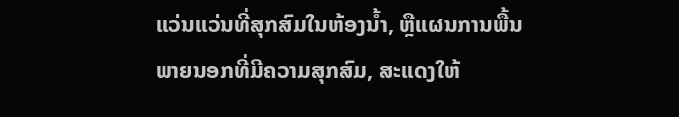ແວ່ນແວ່ນທີ່ສຸກສົມໃນຫ້ອງນໍ້າ, ຫຼືແຜນການພື້ນພາຍນອກທີ່ມີຄວາມສຸກສົມ, ສະແດງໃຫ້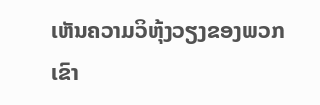ເຫັນຄວາມວິຫຸ້ງວຽງຂອງພວກເຂົາ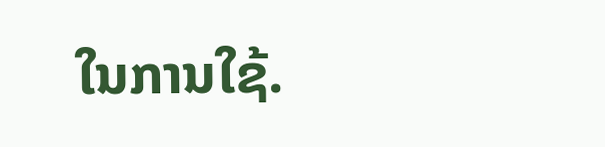ໃນການໃຊ້.